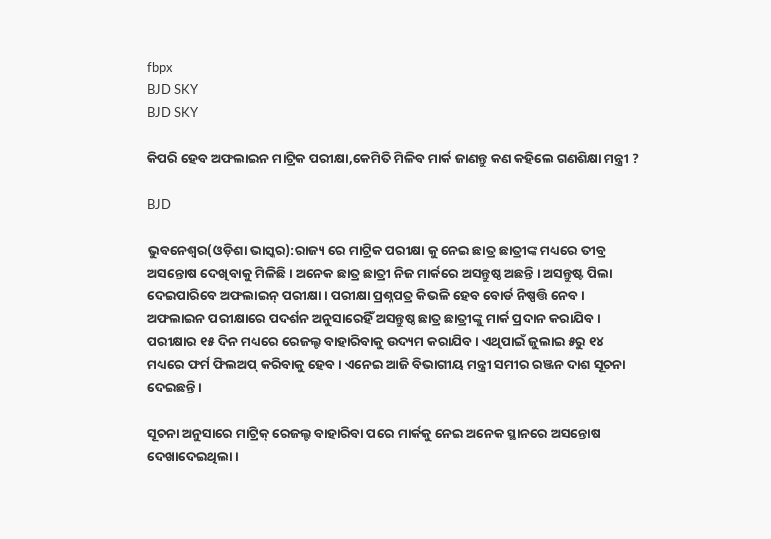fbpx
BJD SKY
BJD SKY

କିପରି ହେବ ଅଫଲାଇନ ମାଟ୍ରିକ ପରୀକ୍ଷା,କେମିତି ମିଳିବ ମାର୍କ ଜାଣନ୍ତୁ କଣ କହିଲେ ଗଣଶିକ୍ଷା ମନ୍ତ୍ରୀ ?

BJD

ଭୁବନେଶ୍ୱର(ଓଡ଼ିଶା ଭାସ୍କର):ରାଜ୍ୟ ରେ ମାଟ୍ରିକ ପରୀକ୍ଷା କୁ ନେଇ ଛାତ୍ର ଛାତ୍ରୀଙ୍କ ମଧ୍ୟରେ ତୀବ୍ର ଅସନ୍ତୋଷ ଦେଖିବାକୁ ମିଳିଛି। ଅନେକ ଛାତ୍ର ଛାତ୍ରୀ ନିଜ ମାର୍କରେ ଅସନ୍ତୁଷ୍ଠ ଅଛନ୍ତି । ଅସନ୍ତୁଷ୍ଟ ପିଲା ଦେଇପାରିବେ ଅଫଲାଇନ୍ ପରୀକ୍ଷା । ପରୀକ୍ଷା ପ୍ରଶ୍ନପତ୍ର କିଭଳି ହେବ ବୋର୍ଡ ନିଷ୍ପତ୍ତି ନେବ । ଅଫଲାଇନ ପରୀକ୍ଷାରେ ପଦର୍ଶନ ଅନୁସାରେହିଁ ଅସନ୍ତୁଷ୍ଠ ଛାତ୍ର ଛାତ୍ରୀଙ୍କୁ ମାର୍କ ପ୍ରଦାନ କରାଯିବ । ପରୀକ୍ଷାର ୧୫ ଦିନ ମଧ୍ୟରେ ରେଜଲ୍ଟ ବାହାରିବାକୁ ଉଦ୍ୟମ କରାଯିବ । ଏଥିପାଇଁ ଜୁଲାଇ ୫ରୁ ୧୪ ମଧ୍ୟରେ ଫର୍ମ ଫିଲଅପ୍ କରିବାକୁ ହେବ । ଏନେଇ ଆଜି ବିଭାଗୀୟ ମନ୍ତ୍ରୀ ସମୀର ରଞ୍ଜନ ଦାଶ ସୂଚନା ଦେଇଛନ୍ତି ।

ସୂଚନା ଅନୁସାରେ ମାଟ୍ରିକ୍ ରେଜଲ୍ଟ ବାହାରିବା ପରେ ମାର୍କକୁ ନେଇ ଅନେକ ସ୍ଥାନରେ ଅସନ୍ତୋଷ ଦେଖାଦେଇଥିଲା ।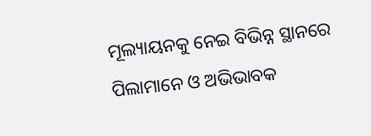ମୂଲ୍ୟାୟନକୁ ନେଇ ବିଭିନ୍ନ ସ୍ଥାନରେ ପିଲାମାନେ ଓ ଅଭିଭାବକ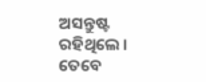ଅସନ୍ତୁଷ୍ଟ ରହିଥିଲେ । ତେବେ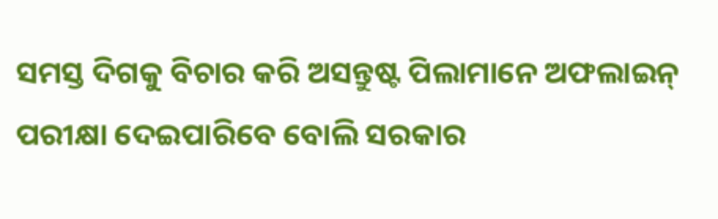ସମସ୍ତ ଦିଗକୁ ବିଚାର କରି ଅସନ୍ତୁଷ୍ଟ ପିଲାମାନେ ଅଫଲାଇନ୍ ପରୀକ୍ଷା ଦେଇପାରିବେ ବୋଲି ସରକାର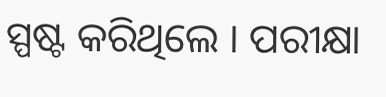ସ୍ପଷ୍ଟ କରିଥିଲେ । ପରୀକ୍ଷା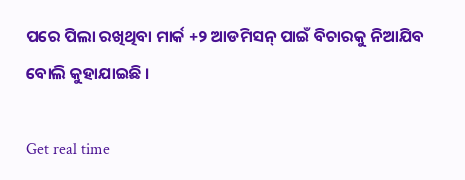ପରେ ପିଲା ରଖିଥିବା ମାର୍କ +୨ ଆଡମିସନ୍ ପାଇଁ ବିଚାରକୁ ନିଆଯିବ ବୋଲି କୁହାଯାଇଛି ।

Get real time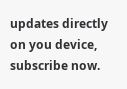updates directly on you device, subscribe now.